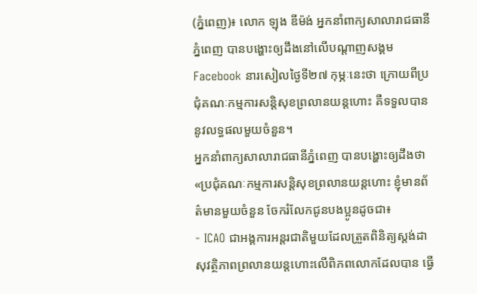(ភ្នំពេញ)៖ លោក ឡុង ឌីម៉ង់ អ្នកនាំពាក្យសាលារាជធានីភ្នំពេញ បានបង្ហោះឲ្យដឹងនៅលើបណ្តាញសង្គម Facebook នារសៀលថ្ងៃទី២៧ កុម្ភៈនេះថា ក្រោយពីប្រជុំគណៈកម្មការសន្តិសុខព្រលានយន្តហោះ គឺទទួលបាននូវលទ្ធផលមួយចំនួន។
អ្នកនាំពាក្យសាលារាជធានីភ្នំពេញ បានបង្ហោះឲ្យដឹងថា «ប្រជុំគណៈកម្មការសន្តិសុខព្រលានយន្តហោះ ខ្ញុំមានព័ត៌មានមួយចំនួន ចែករំលែកជូនបងប្អូនដូចជា៖
- ICAO ជាអង្គការអន្តរជាតិមួយដែលត្រួតពិនិត្យស្តង់ដាសុវត្ថិភាពព្រលានយន្តហោះលើពិភពលោកដែលបាន ធ្វើ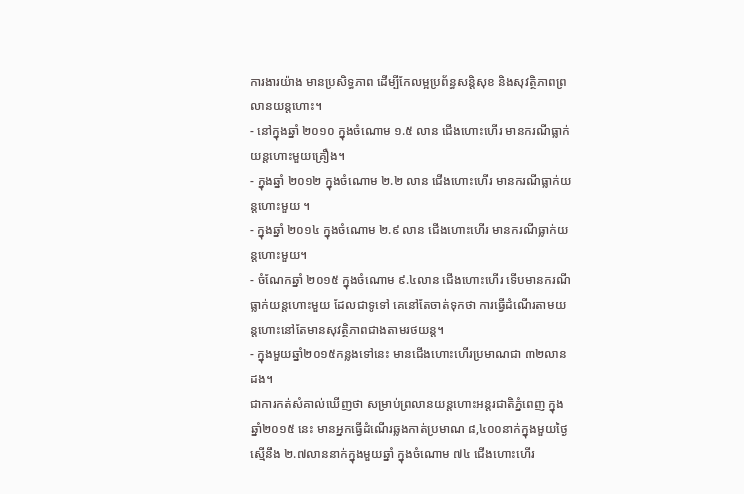ការងារយ៉ាង មានប្រសិទ្ធភាព ដើម្បីកែលម្អប្រព័ន្ធសន្តិសុខ និងសុវត្ថិភាពព្រលានយន្តហោះ។
- នៅក្នុងឆ្នាំ ២០១០ ក្នុងចំណោម ១.៥ លាន ជើងហោះហើរ មានករណីធ្លាក់យន្តហោះមួយគ្រឿង។
- ក្នុងឆ្នាំ ២០១២ ក្នុងចំណោម ២.២ លាន ជើងហោះហើរ មានករណីធ្លាក់យន្តហោះមួយ ។
- ក្នុងឆ្នាំ ២០១៤ ក្នុងចំណោម ២.៩ លាន ជើងហោះហើរ មានករណីធ្លាក់យន្តហោះមួយ។
- ចំណែកឆ្នាំ ២០១៥ ក្នុងចំណោម ៩.៤លាន ជើងហោះហើរ ទើបមានករណីធ្លាក់យន្តហោះមួយ ដែលជាទូទៅ គេនៅតែចាត់ទុកថា ការធ្វើដំណើរតាមយន្តហោះនៅតែមានសុវត្ថិភាពជាងតាមរថយន្ត។
- ក្នុងមួយឆ្នាំ២០១៥កន្លងទៅនេះ មានជើងហោះហើរប្រមាណជា ៣២លានដង។
ជាការកត់សំគាល់ឃើញថា សម្រាប់ព្រលានយន្តហោះអន្តរជាតិភ្នំពេញ ក្នុងឆ្នាំ២០១៥ នេះ មានអ្នកធ្វើដំណើរឆ្លងកាត់ប្រមាណ ៨,៤០០នាក់ក្នុងមួយថ្ងៃ ស្មើនឹង ២.៧លាននាក់ក្នុងមួយឆ្នាំ ក្នុងចំណោម ៧៤ ជើងហោះហើរ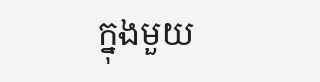ក្នុងមួយ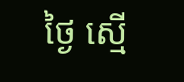ថ្ងៃ ស្មើ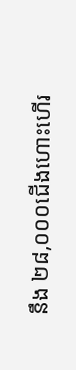នឹង ២៨,០០០ជើងហោះហើរ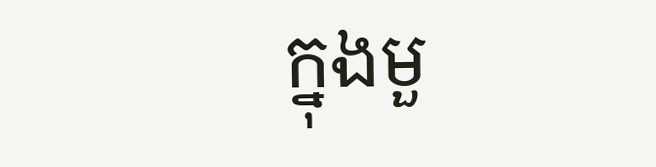ក្នុងមួ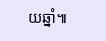យឆ្នាំ៕